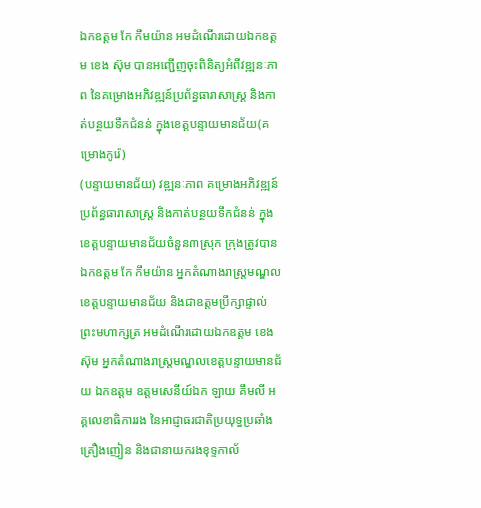ឯកឧត្តម កែ កឹមយ៉ាន អមដំណើរដោយឯកឧត្តម ខេង ស៊ុម បានអញ្ជើញចុះពិនិត្យអំពីវឌ្ឍនៈភាព នៃគម្រោងអភិវឌ្ឍន៍ប្រព័ន្ធធារាសាស្ត្រ និងកាត់បន្ថយទឹកជំនន់ ក្នុងខេត្តបន្ទាយមានជ័យ(គម្រោងកូរ៉េ)
(បន្ទាយមានជ័យ) វឌ្ឍនៈភាព គម្រោងអភិវឌ្ឍន៍ប្រព័ន្ធធារាសាស្រ្ត និងកាត់បន្ថយទឹកជំនន់ ក្នុងខេត្តបន្ទាយមានជ័យចំនួន៣ស្រុក ក្រុងត្រូវបានឯកឧត្តម កែ កឹមយ៉ាន អ្នកតំណាងរាស្ត្រមណ្ឌលខេត្តបន្ទាយមានជ័យ និងជាឧត្តមប្រឹក្សាផ្ទាល់ព្រះមហាក្សត្រ អមដំណើរដោយឯកឧត្តម ខេង ស៊ុម អ្នកតំណាងរាស្ត្រមណ្ឌលខេត្តបន្ទាយមានជ័យ ឯកឧត្តម ឧត្តមសេនីយ៍ឯក ឡាយ គឹមលី អគ្គលេខាធិការរង នៃអាជ្ញាធរជាតិប្រយុទ្ធប្រឆាំងគ្រឿងញៀន និងជានាយករងខុទ្ទកាល័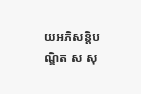យអភិសន្តិបណ្ឌិត ស សុ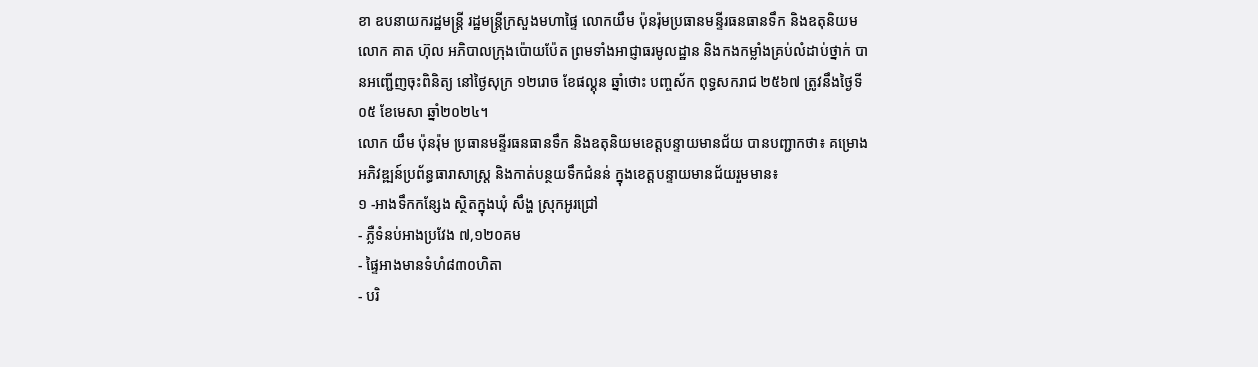ខា ឧបនាយករដ្ឋមន្រ្តី រដ្ឋមន្រ្តីក្រសួងមហាផ្ទៃ លោកយឹម ប៉ុនរ៉ុមប្រធានមន្ទីរធនធានទឹក និងឧតុនិយម លោក គាត ហ៊ុល អភិបាលក្រុងប៉ោយប៉ែត ព្រមទាំងអាជ្ញាធរមូលដ្ឋាន និងកងកម្លាំងគ្រប់លំដាប់ថ្នាក់ បានអញ្ជើញចុះពិនិត្យ នៅថ្ងៃសុក្រ ១២រោច ខែផល្គុន ឆ្នាំថោះ បញ្ចស័ក ពុទ្ធសករាជ ២៥៦៧ ត្រូវនឹងថ្ងៃទី០៥ ខែមេសា ឆ្នាំ២០២៤។
លោក យឹម ប៉ុនរ៉ុម ប្រធានមន្ទីរធនធានទឹក និងឧតុនិយមខេត្តបន្ទាយមានជ័យ បានបញ្ជាកថា៖ គម្រោងអភិវឌ្ឍន៍ប្រព័ន្ធធារាសាស្រ្ត និងកាត់បន្ថយទឹកជំនន់ ក្នុងខេត្តបន្ទាយមានជ័យរួមមាន៖
១ -អាងទឹកកន្សែង ស្ថិតក្នុងឃុំ សឹង្ហ ស្រុកអូរជ្រៅ
- ភ្លឺទំនប់អាងប្រវែង ៧,១២០គម
- ផ្ទៃអាងមានទំហំ៨៣០ហិតា
- បរិ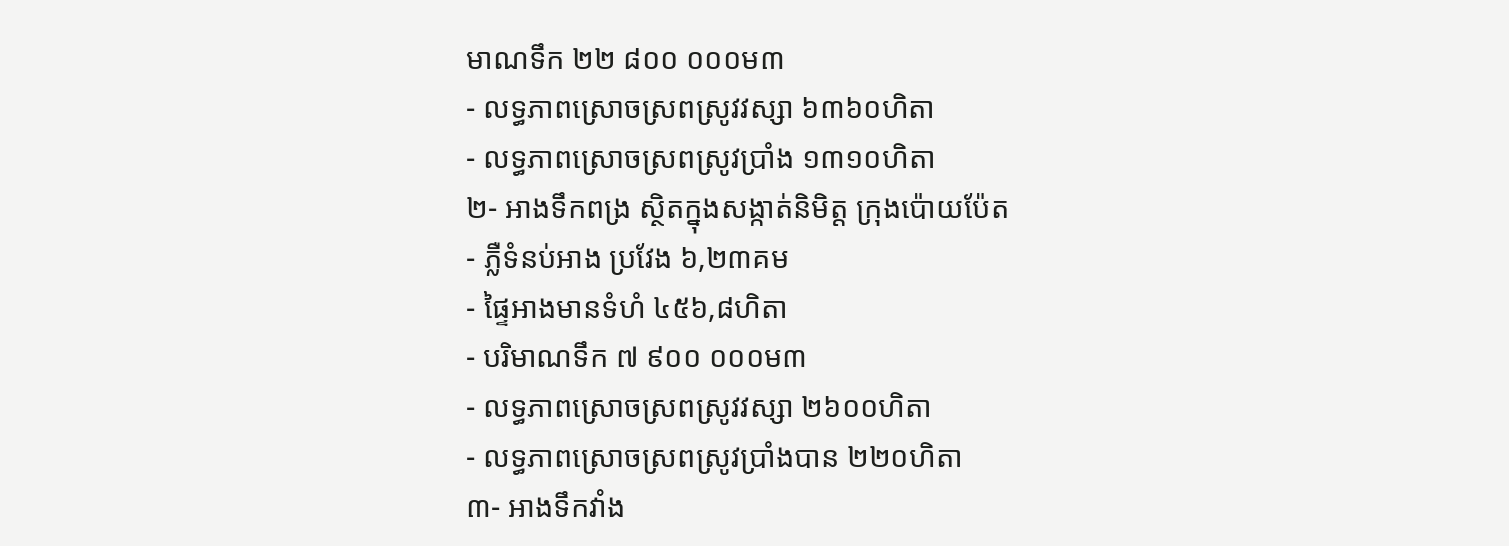មាណទឹក ២២ ៨០០ ០០០ម៣
- លទ្ធភាពស្រោចស្រពស្រូវវស្សា ៦៣៦០ហិតា
- លទ្ធភាពស្រោចស្រពស្រូវប្រាំង ១៣១០ហិតា
២- អាងទឹកពង្រ ស្ថិតក្នុងសង្កាត់និមិត្ត ក្រុងប៉ោយប៉ែត
- ភ្លឺទំនប់អាង ប្រវែង ៦,២៣គម
- ផ្ទៃអាងមានទំហំ ៤៥៦,៨ហិតា
- បរិមាណទឹក ៧ ៩០០ ០០០ម៣
- លទ្ធភាពស្រោចស្រពស្រូវវស្សា ២៦០០ហិតា
- លទ្ធភាពស្រោចស្រពស្រូវប្រាំងបាន ២២០ហិតា
៣- អាងទឹកវាំង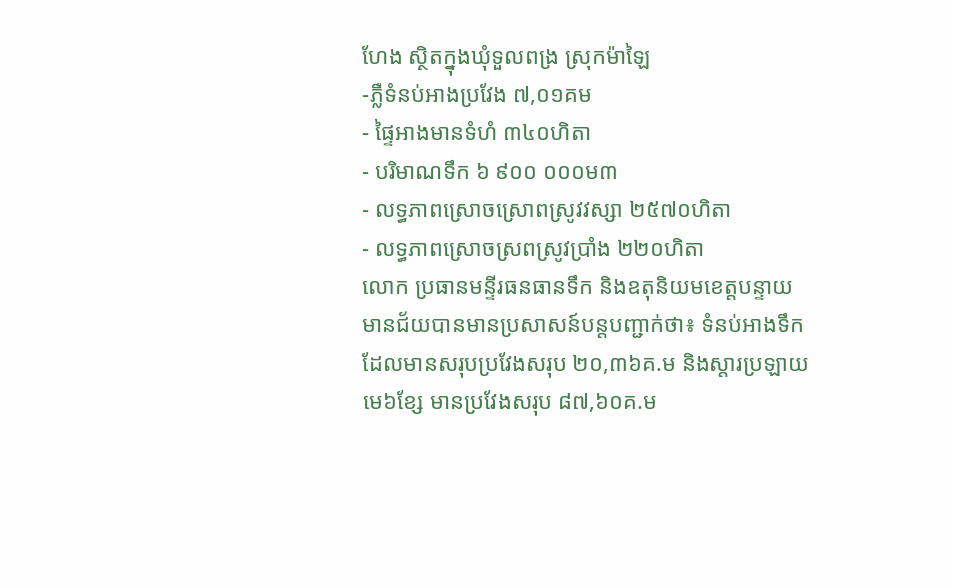ហែង ស្ថិតក្នុងឃុំទួលពង្រ ស្រុកម៉ាឡៃ
-ភ្លឺទំនប់អាងប្រវែង ៧,០១គម
- ផ្ទៃអាងមានទំហំ ៣៤០ហិតា
- បរិមាណទឹក ៦ ៩០០ ០០០ម៣
- លទ្ធភាពស្រោចស្រោពស្រូវវស្សា ២៥៧០ហិតា
- លទ្ធភាពស្រោចស្រពស្រូវប្រាំង ២២០ហិតា
លោក ប្រធានមន្ទីរធនធានទឹក និងឧតុនិយមខេត្តបន្ទាយមានជ័យបានមានប្រសាសន៍បន្តបញ្ជាក់ថា៖ ទំនប់អាងទឹកដែលមានសរុបប្រវែងសរុប ២០,៣៦គ.ម និងស្តារប្រឡាយមេ៦ខ្សែ មានប្រវែងសរុប ៨៧,៦០គ.ម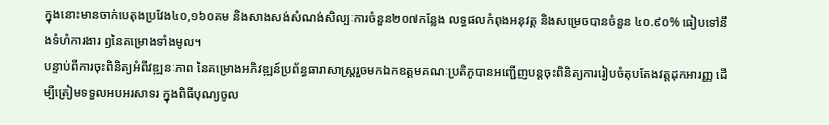ក្នុងនោះមានចាក់បេតុងប្រវែង៤០,១៦០គម និងសាងសង់សំណង់សិល្បៈការចំនួន២០៧កន្លែង លទ្ធផលកំពុងអនុវត្ត និងសម្រេចបានចំនួន ៤០.៩០% ធៀបទៅនឹងទំហំការងារ ឭនៃគម្រោងទាំងមូល។
បន្ទាប់ពីការចុះពិនិត្យអំពីវឌ្ឍនៈភាព នៃគម្រោងអភិវឌ្ឍន៍ប្រព័ន្ធធារាសាស្ត្ររួចមកឯកឧត្តមគណៈប្រតិភូបានអញ្ជើញបន្តចុះពិនិត្យការរៀបចំតុបតែងវត្តដុកអារញ្ញ ដើម្បីត្រៀមទទួលអបអរសាទរ ក្នុងពិធីបុណ្យចូល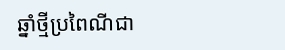ឆ្នាំថ្មីប្រពៃណីជា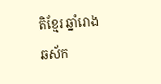តិខ្មែរ ឆ្នាំរោង ឆស័ក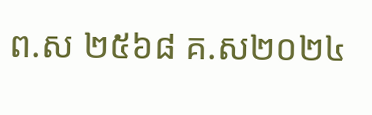ព.ស ២៥៦៨ គ.ស២០២៤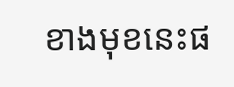ខាងមុខនេះផ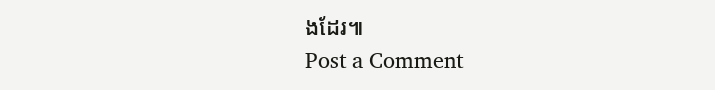ងដែរ៕
Post a Comment